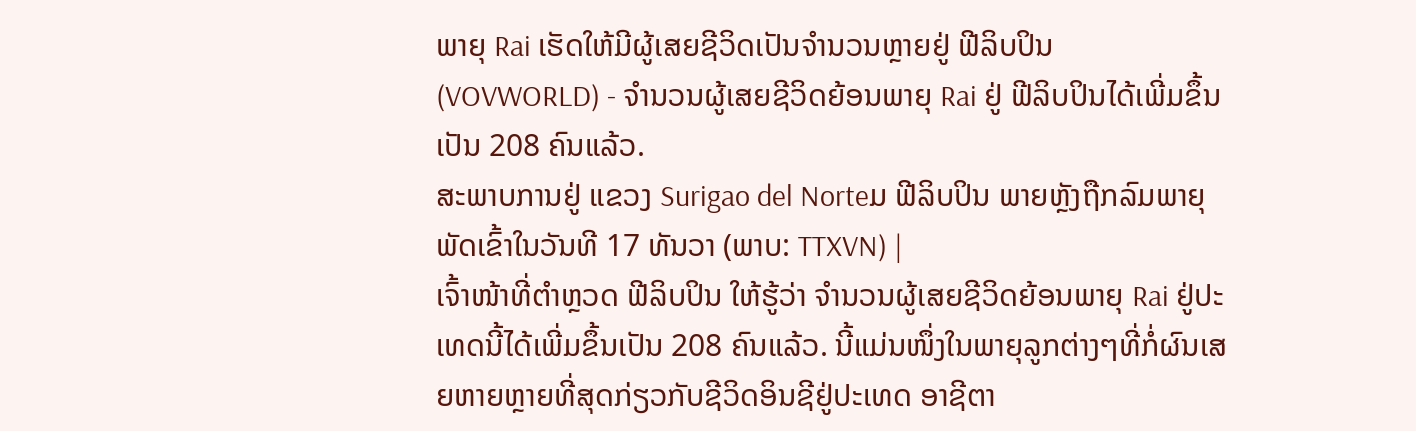ພາຍຸ Rai ເຮັດໃຫ້ມີຜູ້ເສຍຊີວິດເປັນຈຳນວນຫຼາຍຢູ່ ຟີລິບປິນ
(VOVWORLD) - ຈຳນວນຜູ້ເສຍຊີວິດຍ້ອນພາຍຸ Rai ຢູ່ ຟີລິບປິນໄດ້ເພີ່ມຂຶ້ນເປັນ 208 ຄົນແລ້ວ.
ສະພາບການຢູ່ ແຂວງ Surigao del Norteມ ຟີລິບປິນ ພາຍຫຼັງຖືກລົມພາຍຸພັດເຂົ້າໃນວັນທີ 17 ທັນວາ (ພາບ: TTXVN) |
ເຈົ້າໜ້າທີ່ຕຳຫຼວດ ຟີລິບປິນ ໃຫ້ຮູ້ວ່າ ຈຳນວນຜູ້ເສຍຊີວິດຍ້ອນພາຍຸ Rai ຢູ່ປະເທດນີ້ໄດ້ເພີ່ມຂຶ້ນເປັນ 208 ຄົນແລ້ວ. ນີ້ແມ່ນໜຶ່ງໃນພາຍຸລູກຕ່າງໆທີ່ກໍ່ຜົນເສຍຫາຍຫຼາຍທີ່ສຸດກ່ຽວກັບຊີວິດອິນຊີຢູ່ປະເທດ ອາຊີຕາ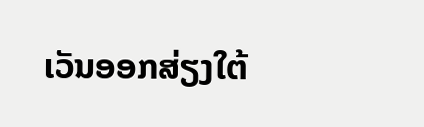ເວັນອອກສ່ຽງໃຕ້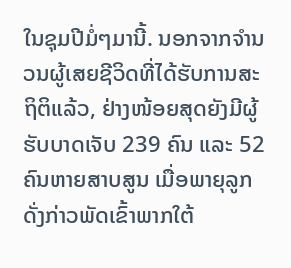ໃນຊຸມປີມໍ່ໆມານີ້. ນອກຈາກຈຳນວນຜູ້ເສຍຊີວິດທີ່ໄດ້ຮັບການສະຖິຕິແລ້ວ, ຢ່າງໜ້ອຍສຸດຍັງມີຜູ້ຮັບບາດເຈັບ 239 ຄົນ ແລະ 52 ຄົນຫາຍສາບສູນ ເມື່ອພາຍຸລູກດັ່ງກ່າວພັດເຂົ້າພາກໃຕ້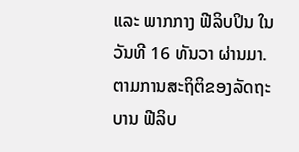ແລະ ພາກກາງ ຟີລິບປິນ ໃນວັນທີ 16 ທັນວາ ຜ່ານມາ.
ຕາມການສະຖິຕິຂອງລັດຖະບານ ຟີລິບ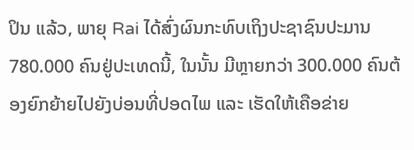ປິນ ແລ້ວ, ພາຍຸ Rai ໄດ້ສົ່ງຜົນກະທົບເຖິງປະຊາຊົນປະມານ 780.000 ຄົນຢູ່ປະເທດນີ້, ໃນນັ້ນ ມີຫຼາຍກວ່າ 300.000 ຄົນຕ້ອງຍົກຍ້າຍໄປຍັງບ່ອນທີ່ປອດໄພ ແລະ ເຮັດໃຫ້ເຄືອຂ່າຍ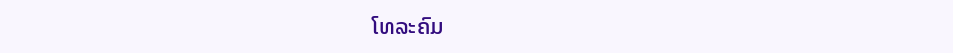ໂທລະຄົມ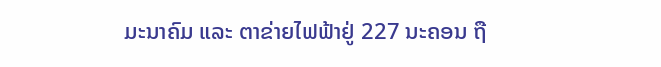ມະນາຄົມ ແລະ ຕາຂ່າຍໄຟຟ້າຢູ່ 227 ນະຄອນ ຖື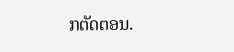ກຕັດຕອນ.